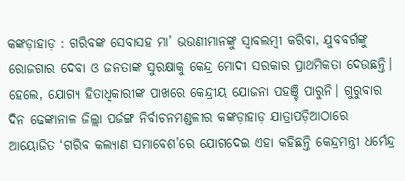କଙ୍କଡ଼ାହାଡ଼ : ଗରିବଙ୍କ ସେବାସହ ମା’ ଭଉଣୀମାନଙ୍କୁ ସ୍ୱାବଲମ୍ବୀ କରିବା, ଯୁବବର୍ଗଙ୍କୁ ରୋଜଗାର ଦେବା ଓ ଜନତାଙ୍କ ସୁରକ୍ଷାକୁ କେନ୍ଦ୍ର ମୋଦୀ ସରକାର ପ୍ରାଥମିକତା ଦେଉଛନ୍ତି। ହେଲେ, ଯୋଗ୍ୟ ହିତାଧିକାରୀଙ୍କ ପାଖରେ କେନ୍ଦ୍ରୀୟ ଯୋଜନା ପହଞ୍ଚି ପାରୁନି। ଗୁରୁବାର ଦିନ ଢେଙ୍କାନାଳ ଜିଲ୍ଲା ପର୍ଜଙ୍ଗ ନିର୍ବାଚନମଣ୍ଡଳୀର କଙ୍କଡ଼ାହାଡ଼ ଯାତ୍ରାପଡ଼ିଆଠାରେ ଆୟୋଜିତ ‘ଗରିବ କଲ୍ୟାଣ ସମାବେଶ’ରେ ଯୋଗଦେଇ ଏହା କହିଛନ୍ତି କେନ୍ଦ୍ରମନ୍ତ୍ରୀ ଧର୍ମେନ୍ଦ୍ର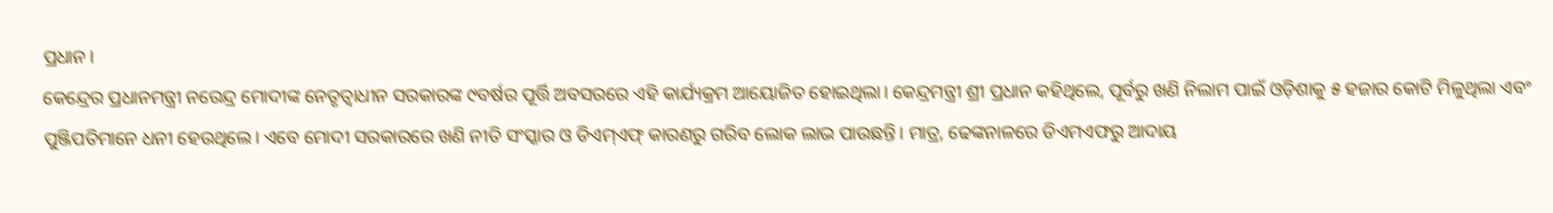ପ୍ରଧାନ।
କେନ୍ଦ୍ରେର ପ୍ରଧାନମନ୍ତ୍ରୀ ନରେନ୍ଦ୍ର ମୋଦୀଙ୍କ ନେତୃତ୍ବାଧୀନ ସରକାରଙ୍କ ୯ବର୍ଷର ପୂର୍ତ୍ତି ଅବସରରେ ଏହି କାର୍ଯ୍ୟକ୍ରମ ଆୟୋଜିତ ହୋଇଥିଲା। କେନ୍ଦ୍ରମନ୍ତ୍ରୀ ଶ୍ରୀ ପ୍ରଧାନ କହିଥିଲେ, ପୂର୍ବରୁ ଖଣି ନିଲାମ ପାଇଁ ଓଡ଼ିଶାକୁ ୫ ହଜାର କୋଟି ମିଳୁଥିଲା ଏବଂ ପୁଞ୍ଜିପତିମାନେ ଧନୀ ହେଉଥିଲେ। ଏବେ ମୋଦୀ ସରକାରରେ ଖଣି ନୀତି ସଂସ୍କାର ଓ ଡିଏମ୍ଏଫ୍ କାରଣରୁ ଗରିବ ଲୋକ ଲାଭ ପାଉଛନ୍ତି। ମାତ୍ର, ଢେଙ୍କନାଳରେ ଡିଏମଏଫରୁ ଆଦାୟ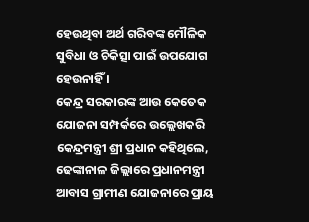ହେଉଥିବା ଅର୍ଥ ଗରିବଙ୍କ ମୌଳିକ ସୁବିଧା ଓ ଚିକିତ୍ସା ପାଇଁ ଉପଯୋଗ ହେଉନାହିଁ ।
କେନ୍ଦ୍ର ସରକାରଙ୍କ ଆଉ କେତେକ ଯୋଜନା ସମ୍ପର୍କରେ ଉଲ୍ଲେଖକରି କେନ୍ଦ୍ରମନ୍ତ୍ରୀ ଶ୍ରୀ ପ୍ରଧାନ କହିଥିଲେ, ଢେଙ୍କାନାଳ ଜିଲ୍ଲାରେ ପ୍ରଧାନମନ୍ତ୍ରୀ ଆବାସ ଗ୍ରାମୀଣ ଯୋଜନାରେ ପ୍ରାୟ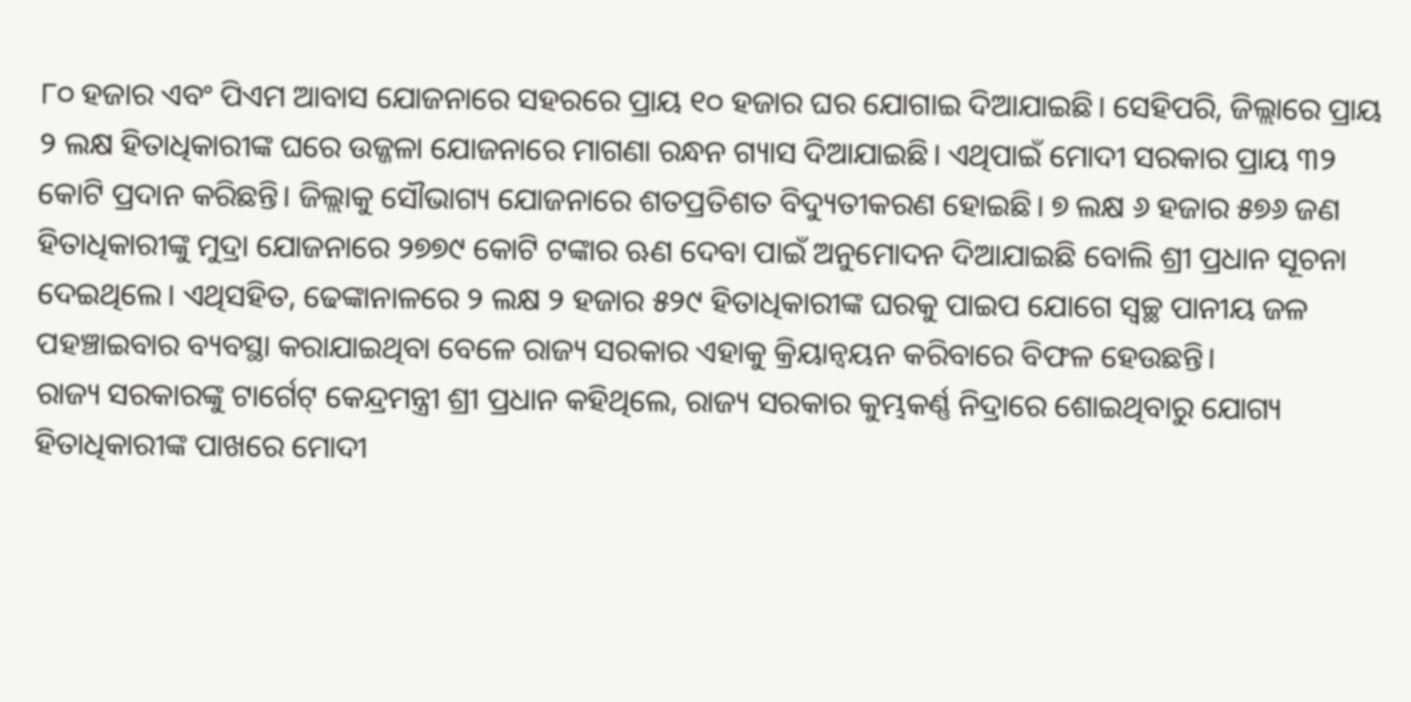୮୦ ହଜାର ଏବଂ ପିଏମ ଆବାସ ଯୋଜନାରେ ସହରରେ ପ୍ରାୟ ୧୦ ହଜାର ଘର ଯୋଗାଇ ଦିଆଯାଇଛି। ସେହିପରି, ଜିଲ୍ଲାରେ ପ୍ରାୟ ୨ ଲକ୍ଷ ହିତାଧିକାରୀଙ୍କ ଘରେ ଉଜ୍ଜଳା ଯୋଜନାରେ ମାଗଣା ରନ୍ଧନ ଗ୍ୟାସ ଦିଆଯାଇଛି। ଏଥିପାଇଁ ମୋଦୀ ସରକାର ପ୍ରାୟ ୩୨ କୋଟି ପ୍ରଦାନ କରିଛନ୍ତି। ଜିଲ୍ଲାକୁ ସୌଭାଗ୍ୟ ଯୋଜନାରେ ଶତପ୍ରତିଶତ ବିଦ୍ୟୁତୀକରଣ ହୋଇଛି। ୭ ଲକ୍ଷ ୬ ହଜାର ୫୭୬ ଜଣ ହିତାଧିକାରୀଙ୍କୁ ମୁଦ୍ରା ଯୋଜନାରେ ୨୭୭୯ କୋଟି ଟଙ୍କାର ଋଣ ଦେବା ପାଇଁ ଅନୁମୋଦନ ଦିଆଯାଇଛି ବୋଲି ଶ୍ରୀ ପ୍ରଧାନ ସୂଚନା ଦେଇଥିଲେ। ଏଥିସହିତ, ଢେଙ୍କାନାଳରେ ୨ ଲକ୍ଷ ୨ ହଜାର ୫୨୯ ହିତାଧିକାରୀଙ୍କ ଘରକୁ ପାଇପ ଯୋଗେ ସ୍ୱଚ୍ଛ ପାନୀୟ ଜଳ ପହଞ୍ଚାଇବାର ବ୍ୟବସ୍ଥା କରାଯାଇଥିବା ବେଳେ ରାଜ୍ୟ ସରକାର ଏହାକୁ କ୍ରିୟାନ୍ୱୟନ କରିବାରେ ବିଫଳ ହେଉଛନ୍ତି।
ରାଜ୍ୟ ସରକାରଙ୍କୁ ଟାର୍ଗେଟ୍ କେନ୍ଦ୍ରମନ୍ତ୍ରୀ ଶ୍ରୀ ପ୍ରଧାନ କହିଥିଲେ, ରାଜ୍ୟ ସରକାର କୁମ୍ଭକର୍ଣ୍ଣ ନିଦ୍ରାରେ ଶୋଇଥିବାରୁ ଯୋଗ୍ୟ ହିତାଧିକାରୀଙ୍କ ପାଖରେ ମୋଦୀ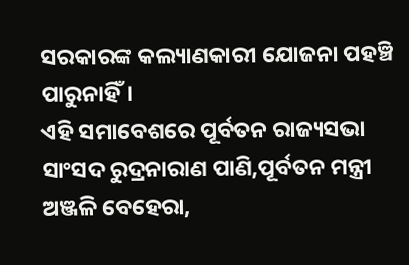ସରକାରଙ୍କ କଲ୍ୟାଣକାରୀ ଯୋଜନା ପହଞ୍ଚି ପାରୁନାହିଁ।
ଏହି ସମାବେଶରେ ପୂର୍ବତନ ରାଜ୍ୟସଭା ସାଂସଦ ରୁଦ୍ରନାରାଣ ପାଣି,ପୂର୍ବତନ ମନ୍ତ୍ରୀ ଅଞ୍ଜଳି ବେହେରା,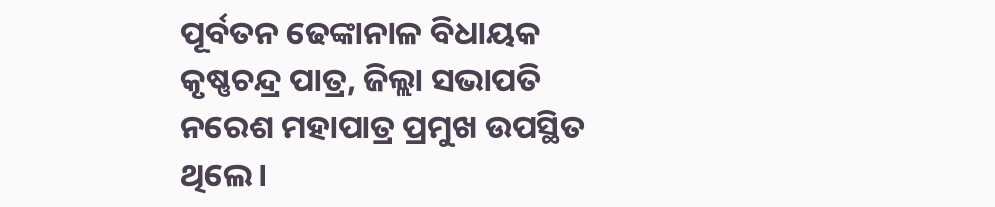ପୂର୍ବତନ ଢେଙ୍କାନାଳ ବିଧାୟକ କୃଷ୍ଣଚନ୍ଦ୍ର ପାତ୍ର, ଜିଲ୍ଲା ସଭାପତି ନରେଶ ମହାପାତ୍ର ପ୍ରମୁଖ ଉପସ୍ଥିତ ଥିଲେ।